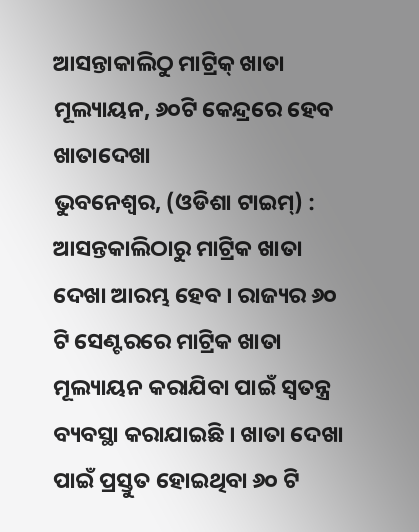ଆସନ୍ତାକାଲିଠୁ ମାଟ୍ରିକ୍ ଖାତା ମୂଲ୍ୟାୟନ, ୬୦ଟି କେନ୍ଦ୍ରରେ ହେବ ଖାତାଦେଖା
ଭୁବନେଶ୍ବର, (ଓଡିଶା ଟାଇମ୍) : ଆସନ୍ତକାଲିଠାରୁ ମାଟ୍ରିକ ଖାତା ଦେଖା ଆରମ୍ଭ ହେବ । ରାଜ୍ୟର ୬୦ ଟି ସେଣ୍ଟରରେ ମାଟ୍ରିକ ଖାତା ମୂଲ୍ୟାୟନ କରାଯିବା ପାଇଁ ସ୍ବତନ୍ତ୍ର ବ୍ୟବସ୍ଥା କରାଯାଇଛି । ଖାତା ଦେଖା ପାଇଁ ପ୍ରସ୍ତୁତ ହୋଇଥିବା ୬୦ ଟି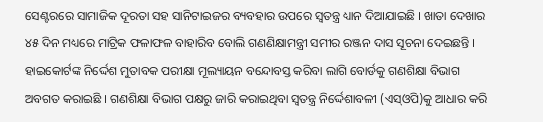ସେଣ୍ଟରରେ ସାମାଜିକ ଦୂରତା ସହ ସାନିଟାଇଜର ବ୍ୟବହାର ଉପରେ ସ୍ବତନ୍ତ୍ର ଧ୍ୟାନ ଦିଆଯାଇଛି । ଖାତା ଦେଖାର ୪୫ ଦିନ ମଧ୍ୟରେ ମାଟ୍ରିକ ଫଳାଫଳ ବାହାରିବ ବୋଲି ଗଣଣିକ୍ଷାମନ୍ତ୍ରୀ ସମୀର ରଞ୍ଜନ ଦାସ ସୂଚନା ଦେଇଛନ୍ତି । ହାଇକୋର୍ଟଙ୍କ ନିର୍ଦ୍ଦେଶ ମୁତାବକ ପରୀକ୍ଷା ମୂଲ୍ୟାୟନ ବନ୍ଦୋବସ୍ତ କରିବା ଲାଗି ବୋର୍ଡକୁ ଗଣଶିକ୍ଷା ବିଭାଗ ଅବଗତ କରାଇଛି । ଗଣଶିକ୍ଷା ବିଭାଗ ପକ୍ଷରୁ ଜାରି କରାଇଥିବା ସ୍ୱତନ୍ତ୍ର ନିର୍ଦ୍ଦେଶାବଳୀ (ଏସ୍ଓପି)କୁ ଆଧାର କରି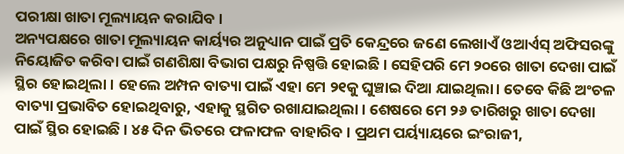ପରୀକ୍ଷା ଖାତା ମୂଲ୍ୟାୟନ କରାଯିବ ।
ଅନ୍ୟପକ୍ଷରେ ଖାତା ମୂଲ୍ୟାୟନ କାର୍ୟ୍ୟର ଅନୁଧ୍ୟାନ ପାଇଁ ପ୍ରତି କେନ୍ଦ୍ରରେ ଜଣେ ଲେଖାଏଁ ଓଆର୍ଏସ୍ ଅଫିସରଙ୍କୁ ନିୟୋଜିତ କରିବା ପାଇଁ ଗଣଶିକ୍ଷା ବିଭାଗ ପକ୍ଷରୁ ନିଷ୍ପତ୍ତି ହୋଇଛି । ସେହିପରି ମେ ୨୦ରେ ଖାତା ଦେଖା ପାଇଁ ସ୍ଥିର ହୋଇଥିଲା । ହେଲେ ଅମ୍ପନ ବାତ୍ୟା ପାଇଁ ଏହା ମେ ୨୧କୁ ଘୁଞ୍ଚାଇ ଦିଆ ଯାଇଥିଲା। ତେବେ କିଛି ଅଂଚଳ ବାତ୍ୟା ପ୍ରଭାବିତ ହୋଇଥିବାରୁ, ଏହାକୁ ସ୍ଥଗିତ ରଖାଯାଇଥିଲା । ଶେଷରେ ମେ ୨୬ ତାରିଖରୁ ଖାତା ଦେଖା ପାଇଁ ସ୍ଥିର ହୋଇଛି । ୪୫ ଦିନ ଭିତରେ ଫଳାଫଳ ବାହାରିବ । ପ୍ରଥମ ପର୍ୟ୍ୟାୟରେ ଇଂରାଜୀ,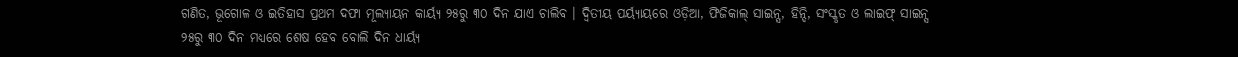ଗଣିତ, ଭୂଗୋଳ ଓ ଇତିହାସ ପ୍ରଥମ ଦଫା ମୂଲ୍ୟାୟନ କାର୍ୟ୍ୟ ୨୫ରୁ ୩୦ ଦିନ ଯାଏ ଚାଲିବ । ଦ୍ୱିତୀୟ ପର୍ୟ୍ୟାୟରେ ଓଡ଼ିଆ, ଫିଜିକାଲ୍ ସାଇନ୍ସ, ହିନ୍ଦି, ସଂସ୍କୃତ ଓ ଲାଇଫ୍ ସାଇନ୍ସ ୨୫ରୁ ୩୦ ଦିନ ମଧ୍ୟରେ ଶେଷ ହେବ ବୋଲି ଦିନ ଧାର୍ୟ୍ୟ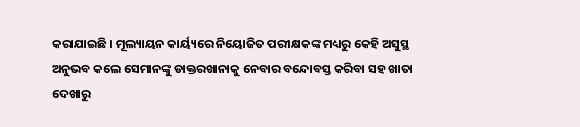କରାଯାଇଛି । ମୂଲ୍ୟାୟନ କାର୍ୟ୍ୟରେ ନିୟୋଜିତ ପରୀକ୍ଷକଙ୍କ ମଧ୍ୟରୁ କେହି ଅସୁସ୍ଥ ଅନୁଭବ କଲେ ସେମାନଙ୍କୁ ଡାକ୍ତରଖାନାକୁ ନେବାର ବନ୍ଦୋବସ୍ତ କରିବା ସହ ଖାତା ଦେଖାରୁ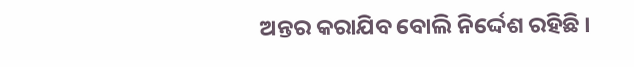ଅନ୍ତର କରାଯିବ ବୋଲି ନିର୍ଦ୍ଦେଶ ରହିଛି ।